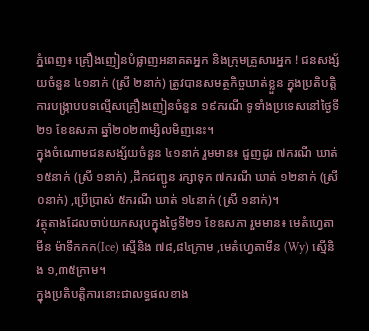ភ្នំពេញ៖ គ្រឿងញៀនបំផ្លាញអនាគតអ្នក និងក្រុមគ្រួសារអ្នក ! ជនសង្ស័យចំនួន ៤១នាក់ (ស្រី ២នាក់) ត្រូវបានសមត្ថកិច្ចឃាត់ខ្លួន ក្នុងប្រតិបត្តិការបង្ក្រាបបទល្មើសគ្រឿងញៀនចំនួន ១៩ករណី ទូទាំងប្រទេសនៅថ្ងៃទី២១ ខែឧសភា ឆ្នាំ២០២៣ម្សិលមិញនេះ។
ក្នុងចំណោមជនសង្ស័យចំនួន ៤១នាក់ រួមមាន៖ ជួញដូរ ៧ករណី ឃាត់ ១៥នាក់ (ស្រី ១នាក់) ,ដឹកជញ្ជូន រក្សាទុក ៧ករណី ឃាត់ ១២នាក់ (ស្រី ០នាក់) ,ប្រើប្រាស់ ៥ករណី ឃាត់ ១៤នាក់ (ស្រី ១នាក់)។
វត្ថុតាងដែលចាប់យកសរុបក្នុងថ្ងៃទី២១ ខែឧសភា រួមមាន៖ មេតំហ្វេតាមីន ម៉ាទឹកកក(Ice) ស្មេីនិង ៧៨,៨៤ក្រាម ,មេតំហ្វេតាមីន (Wy) ស្មេីនិង ១,៣៥ក្រាម។
ក្នុងប្រតិបត្តិការនោះជាលទ្ធផលខាង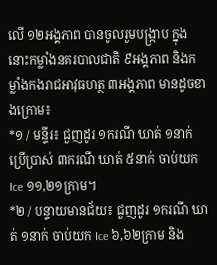លើ ១២អង្គភាព បានចូលរួមបង្ក្រាប ក្នុងនោះកម្លាំងនគរបាលជាតិ ៩អង្គភាព និងកម្លាំងកងរាជអាវុធហត្ថ ៣អង្គភាព មានដូចខាងក្រោម៖
*១ / មន្ទីរ៖ ជួញដូរ ១ករណី ឃាត់ ១នាក់ ប្រើប្រាស់ ៣ករណី ឃាត់ ៥នាក់ ចាប់យក Ice ១១,២១ក្រាម។
*២ / បន្ទាយមានជ័យ៖ ជួញដូរ ១ករណី ឃាត់ ១នាក់ ចាប់យក Ice ៦,៦២ក្រាម និង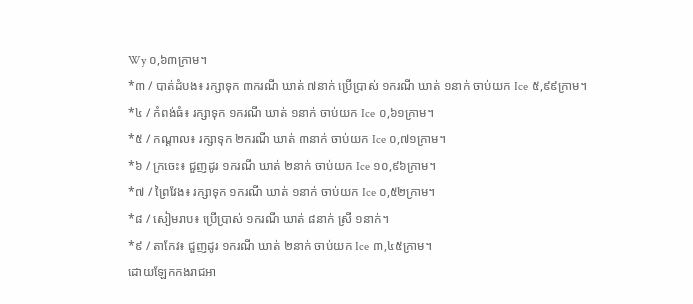Wy ០,៦៣ក្រាម។
*៣ / បាត់ដំបង៖ រក្សាទុក ៣ករណី ឃាត់ ៧នាក់ ប្រើប្រាស់ ១ករណី ឃាត់ ១នាក់ ចាប់យក Ice ៥,៩៩ក្រាម។
*៤ / កំពង់ធំ៖ រក្សាទុក ១ករណី ឃាត់ ១នាក់ ចាប់យក Ice ០,៦១ក្រាម។
*៥ / កណ្តាល៖ រក្សាទុក ២ករណី ឃាត់ ៣នាក់ ចាប់យក Ice ០,៧១ក្រាម។
*៦ / ក្រចេះ៖ ជួញដូរ ១ករណី ឃាត់ ២នាក់ ចាប់យក Ice ១០,៩៦ក្រាម។
*៧ / ព្រៃវែង៖ រក្សាទុក ១ករណី ឃាត់ ១នាក់ ចាប់យក Ice ០,៥២ក្រាម។
*៨ / សៀមរាប៖ ប្រើប្រាស់ ១ករណី ឃាត់ ៨នាក់ ស្រី ១នាក់។
*៩ / តាកែវ៖ ជួញដូរ ១ករណី ឃាត់ ២នាក់ ចាប់យក Ice ៣,៤៥ក្រាម។
ដោយឡែកកងរាជអា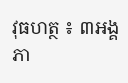វុធហត្ថ ៖ ៣អង្គភា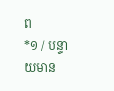ព
*១ / បន្ទាយមាន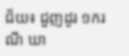ជ័យ៖ ជួញដូរ ១ករណី ឃា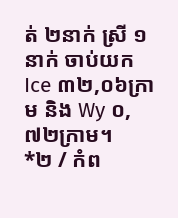ត់ ២នាក់ ស្រី ១នាក់ ចាប់យក Ice ៣២,០៦ក្រាម និង Wy ០,៧២ក្រាម។
*២ / កំព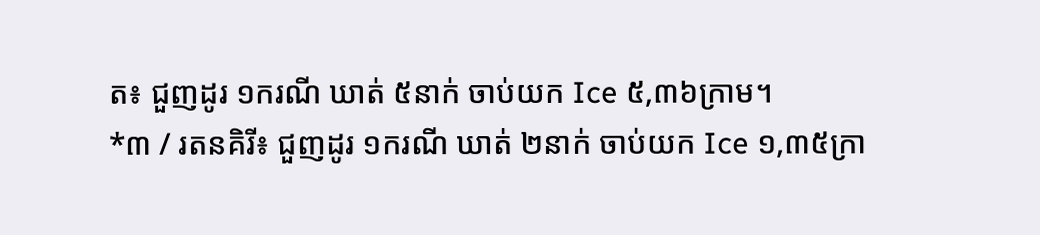ត៖ ជួញដូរ ១ករណី ឃាត់ ៥នាក់ ចាប់យក Ice ៥,៣៦ក្រាម។
*៣ / រតនគិរី៖ ជួញដូរ ១ករណី ឃាត់ ២នាក់ ចាប់យក Ice ១,៣៥ក្រា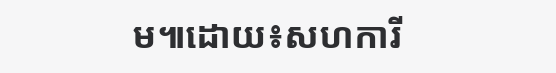ម៕ដោយ៖សហការី